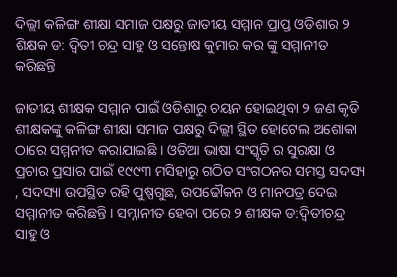ଦିଲ୍ଲୀ କଳିଙ୍ଗ ଶୀକ୍ଷା ସମାଜ ପକ୍ଷରୁ ଜାତୀୟ ସମ୍ମାନ ପ୍ରାପ୍ତ ଓଡିଶାର ୨ ଶିକ୍ଷକ ଡ: ଦ୍ବିତୀ ଚନ୍ଦ୍ର ସାହୁ ଓ ସନ୍ତୋଷ କୁମାର କର ଙ୍କୁ ସମ୍ମାନୀତ କରିଛନ୍ତି

ଜାତୀୟ ଶୀକ୍ଷକ ସମ୍ମାନ ପାଇଁ ଓଡିଶାରୁ ଚୟନ ହୋଇଥିବା ୨ ଜଣ କୃତି ଶୀକ୍ଷକଙ୍କୁ କଳିଙ୍ଗ ଶୀକ୍ଷା ସମାଜ ପକ୍ଷରୁ ଦିଲ୍ଲୀ ସ୍ଥିତ ହୋଟେଲ ଅଶୋକା ଠାରେ ସମ୍ମନୀତ କରାଯାଇଛି । ଓଡିଆ ଭାଷା ସଂସ୍କୃତି ର ସୁରକ୍ଷା ଓ ପ୍ରଚାର ପ୍ରସାର ପାଇଁ ୧୯୯୩ ମସିହାରୁ ଗଠିତ ସଂଗଠନର ସମସ୍ତ ସଦସ୍ୟ , ସଦସ୍ୟା ଉପସ୍ଥିତ ରହି ପୁଷ୍ପଗୁଛ, ଉପଢୌକନ ଓ ମାନପତ୍ର ଦେଇ ସମ୍ମାନୀତ କରିଛନ୍ତି । ସମ୍ନାନୀତ ହେବା ପରେ ୨ ଶୀକ୍ଷକ ଡ:ଦ୍ବିତୀଚନ୍ଦ୍ର ସାହୁ ଓ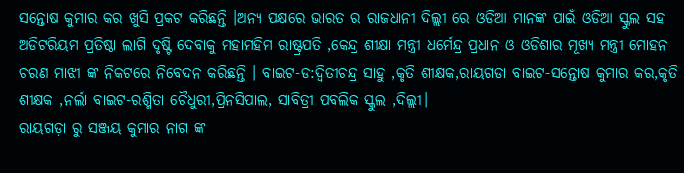ସନ୍ତୋଷ କୁମାର କର ଖୁସି ପ୍ରକଟ କରିଛନ୍ତି ।ଅନ୍ୟ ପକ୍ଷରେ ଭାରତ ର ରାଜଧାନୀ ଦିଲ୍ଲୀ ରେ ଓଡିଆ ମାନଙ୍କ ପାଇଁ ଓଡିଆ ସ୍କୁଲ ସହ ଅଡିଟରିୟମ ପ୍ରତିଷ୍ଠା ଲାଗି ଦୃଷ୍ଟି ଦେବାକୁ ମହାମହିମ ରାଷ୍ଟ୍ରପତି ,କେନ୍ଦ୍ର ଶୀକ୍ଷା ମନ୍ତ୍ରୀ ଧର୍ମେନ୍ଦ୍ର ପ୍ରଧାନ ଓ ଓଡିଶାର ମୂଖ୍ୟ ମନ୍ତ୍ରୀ ମୋହନ ଚରଣ ମାଝୀ ଙ୍କ ନିକଟରେ ନିବେଦନ କରିଛନ୍ତି । ବାଇଟ-ଡ:ଦ୍ବିତୀଚନ୍ଦ୍ର ସାହୁ ,କୃତି ଶୀକ୍ଷକ,ରାୟଗଡା ବାଇଟ-ସନ୍ତୋଷ କୁମାର କର,କୃତି ଶୀକ୍ଷକ ,ନର୍ଲା ବାଇଟ-ରଶ୍ମିତା ଚୈଧୁରୀ,ପ୍ରିନସିପାଲ, ସାବିତ୍ରୀ ପବଲିକ ସ୍କୁଲ ,ଦିଲ୍ଲୀ।
ରାୟଗଡ଼ା ରୁ ସଞ୍ଜୟ କୁମାର ନାଗ ଙ୍କ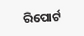ରିପୋର୍ଟ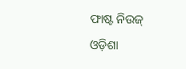ଫାଷ୍ଟ ନିଉଜ୍ ଓଡ଼ିଶା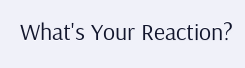What's Your Reaction?